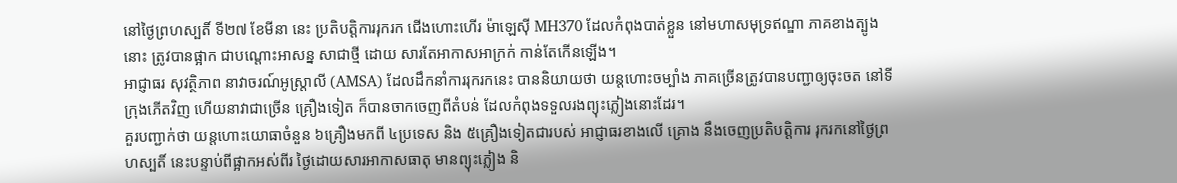នៅថ្ងៃព្រហស្បតិ៍ ទី២៧ ខែមីនា នេះ ប្រតិបត្តិការរុករក ជើងហោះហើរ ម៉ាឡេស៊ី MH370 ដែលកំពុងបាត់ខ្លួន នៅមហាសមុទ្រឥណ្ឌា ភាគខាងត្បូងនោះ ត្រូវបានផ្អាក ជាបណ្តោះអាសន្ន សាជាថ្មី ដោយ សារតែអាកាសអាក្រក់ កាន់តែកើនឡើង។
អាជ្ញាធរ សុវត្ថិភាព នាវាចរណ៍អូស្ត្រាលី (AMSA) ដែលដឹកនាំការរុករកនេះ បាននិយាយថា យន្តហោះចម្បាំង ភាគច្រើនត្រូវបានបញ្ជាឲ្យចុះចត នៅទីក្រុងភើតវិញ ហើយនាវាជាច្រើន គ្រឿងទៀត ក៏បានចាកចេញពីតំបន់ ដែលកំពុងទទួលរងព្យុះភ្លៀងនោះដែរ។
គួរបញ្ជាក់ថា យន្តហោះយោធាចំនួន ៦គ្រឿងមកពី ៤ប្រទេស និង ៥គ្រឿងទៀតជារបស់ អាជ្ញាធរខាងលើ គ្រោង នឹងចេញប្រតិបត្តិការ រុករកនៅថ្ងៃព្រហស្បតិ៍ នេះបន្ទាប់ពីផ្អាកអស់ពីរ ថ្ងៃដោយសារអាកាសធាតុ មានព្យុះភ្លៀង និ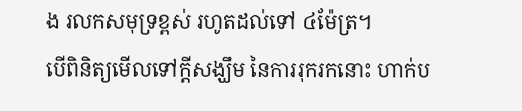ង រលកសមុទ្រខ្ពស់ រហូតដល់ទៅ ៤ម៉ែត្រ។
បើពិនិត្យមើលទៅក្តីសង្ឃឹម នៃការរុករកនោះ ហាក់ប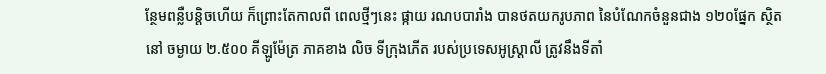ន្ថែមពន្លឺបន្តិចហើយ ក៏ព្រោះតែកាលពី ពេលថ្មីៗនេះ ផ្កាយ រណបបារាំង បានថតយករូបភាព នៃបំណែកចំនួនជាង ១២០ផ្នែក ស្ថិតនៅ ចម្ងាយ ២.៥០០ គីឡូម៉ែត្រ ភាគខាង លិច ទីក្រុងភើត របស់ប្រទេសអូស្ត្រាលី ត្រូវនឹងទីតាំ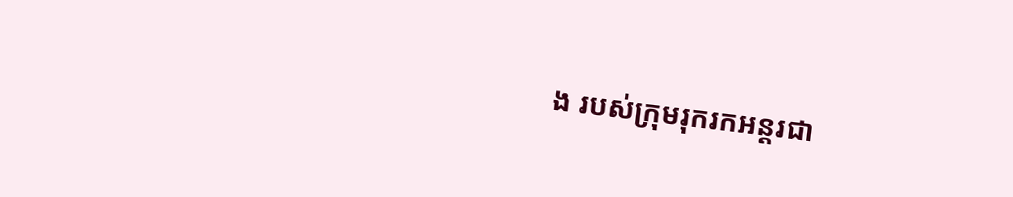ង របស់ក្រុមរុករកអន្តរជា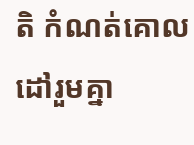តិ កំណត់គោលដៅរួមគ្នា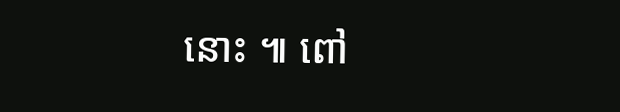នោះ ៕ ពៅ